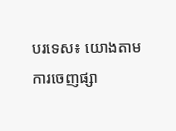បរទេស៖ យោងតាមការចេញផ្សា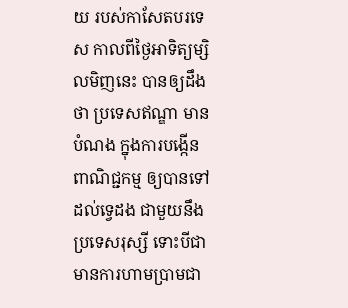យ របស់កាសែតបរទេស កាលពីថ្ងៃអាទិត្យម្សិលមិញនេះ បានឲ្យដឹងថា ប្រទេសឥណ្ឌា មានបំណង ក្នុងការបង្កើនពាណិជ្ជកម្ម ឲ្យបានទៅដល់ទ្វេដង ជាមួយនឹងប្រទេសរុស្សី ទោះបីជាមានការហាមប្រាមជា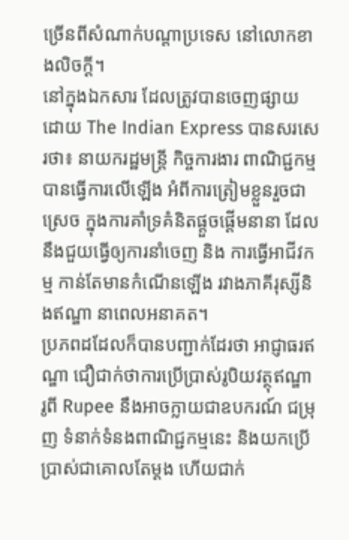ច្រើនពីសំណាក់បណ្តាប្រទេស នៅលោកខាងលិចក្តី។
នៅក្នុងឯកសារ ដែលត្រូវបានចេញផ្សាយ ដោយ The Indian Express បានសរសេរថា៖ នាយករដ្ឋមន្ត្រី កិច្ចការងារ ពាណិជ្ជកម្ម បានធ្វើការលើឡើង អំពីការត្រៀមខ្លួនរួចជាស្រេច ក្នុងការគាំទ្រគំនិតផ្តួចផ្តើមនានា ដែលនឹងជួយធ្វើឲ្យការនាំចេញ និង ការធ្វើអាជីវកម្ម កាន់តែមានកំណើនឡើង រវាងភាគីរុស្សីនិងឥណ្ឌា នាពេលអនាគត។
ប្រភពដដែលក៏បានបញ្ជាក់ដែរថា អាជ្ញាធរឥណ្ឌា ជឿជាក់ថាការប្រើប្រាស់រូបិយវត្ថុឥណ្ឌា រូពី Rupee នឹងអាចក្លាយជាឧបករណ៍ ជម្រុញ ទំនាក់ទំនងពាណិជ្ជកម្មនេះ និងយកប្រើប្រាស់ជាគោលតែម្តង ហើយជាក់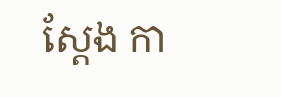ស្តែង កា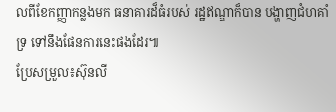លពីខែកញ្ញាកន្លងមក ធនាគារដ៏ធំរបស់ រដ្ឋឥណ្ឌាក៏បាន បង្ហាញជំហគាំទ្រ ទៅនឹងផែនការនេះផងដែរ៕
ប្រែសម្រួល៖ស៊ុនលី